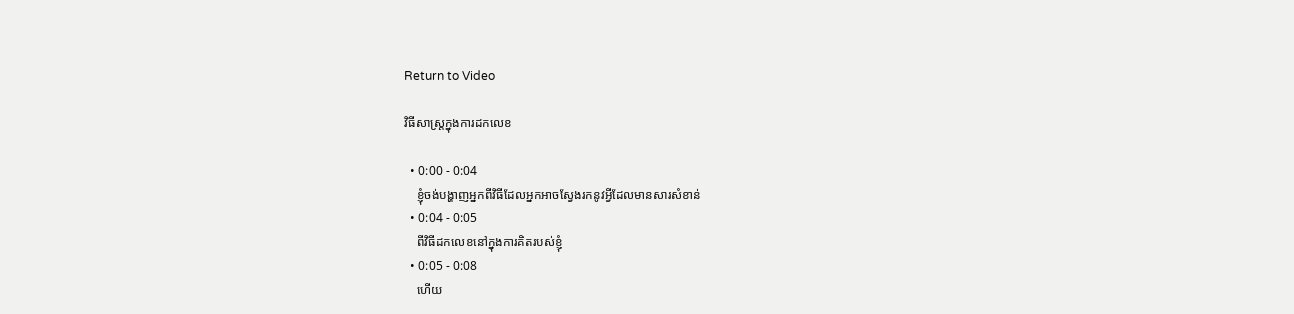Return to Video

វិធីសាស្រ្តក្នុងការដកលេខ

  • 0:00 - 0:04
    ខ្ញុំចង់បង្ហាញអ្នកពីវិធីដែលអ្នកអាចស្វែងរកនូវអ្វីដែលមានសារសំខាន់
  • 0:04 - 0:05
    ពីវិធីដកលេខនៅក្នុងការគិតរបស់ខ្ញុំ
  • 0:05 - 0:08
    ហើយ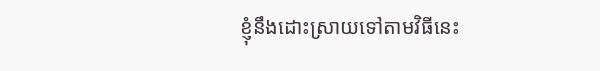ខ្ញុំនឹងដោះស្រាយទៅតាមវិធីនេះ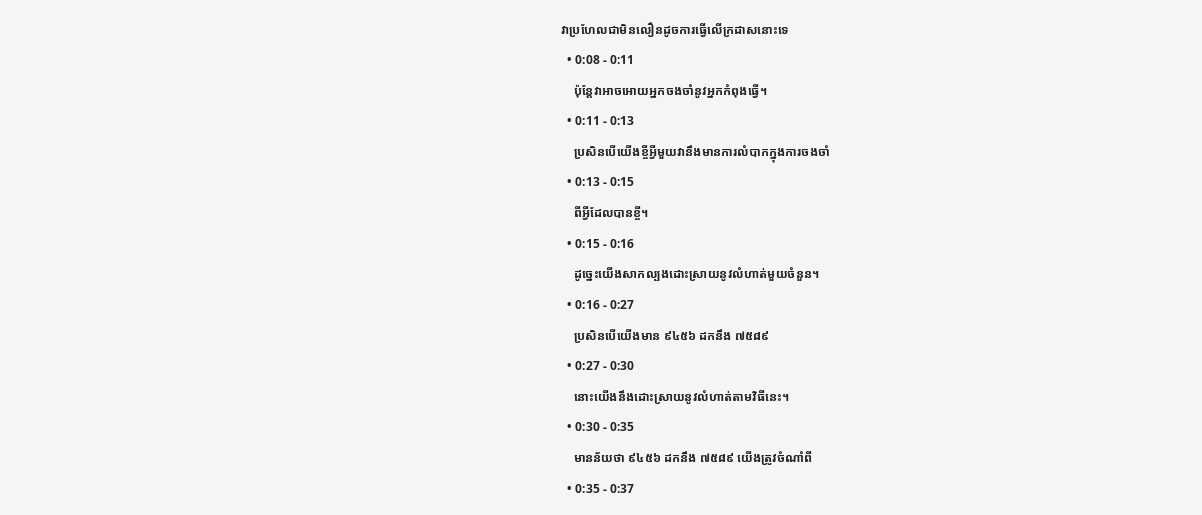វាប្រហែលជាមិនលឿនដូចការធ្វើលើក្រដាសនោះទេ
  • 0:08 - 0:11
    ប៉ុន្តែវាអាចអោយអ្នកចងចាំនូវអ្នកកំពុងធ្វើ។
  • 0:11 - 0:13
    ប្រសិនបើយើងខ្ចីអ្វីមួយវានឹងមានការលំបាកក្នុងការចងចាំ
  • 0:13 - 0:15
    ពីអ្វីដែលបានខ្ចី។
  • 0:15 - 0:16
    ដូច្នេះយើងសាកល្បងដោះស្រាយនូវលំហាត់មួយចំនួន។
  • 0:16 - 0:27
    ប្រសិនបើយើងមាន ៩៤៥៦ ដកនឹង ៧៥៨៩
  • 0:27 - 0:30
    នោះយើងនឹងដោះស្រាយនូវលំហាត់តាមវិធីនេះ។
  • 0:30 - 0:35
    មានន័យថា ៩៤៥៦ ដកនឹង ៧៥៨៩ យើងត្រូវចំណាំពី
  • 0:35 - 0:37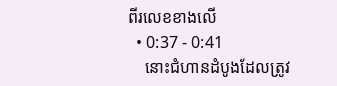ពីរលេខខាងលើ
  • 0:37 - 0:41
    នោះជំហានដំបូងដែលត្រូវ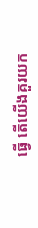ធ្វើ តើយើងគួរយក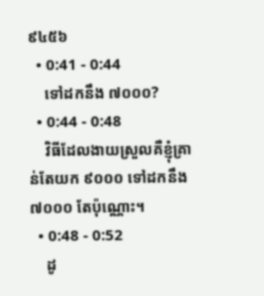៩៤៥៦
  • 0:41 - 0:44
    ទៅដកនឹង ៧០០០?
  • 0:44 - 0:48
    វិធីដែលងាយស្រួលគឺខ្ញុំគ្រាន់តែយក ៩០០០ ទៅដកនឹង ៧០០០ តែប៉ុណ្ណោះ។
  • 0:48 - 0:52
    ដូ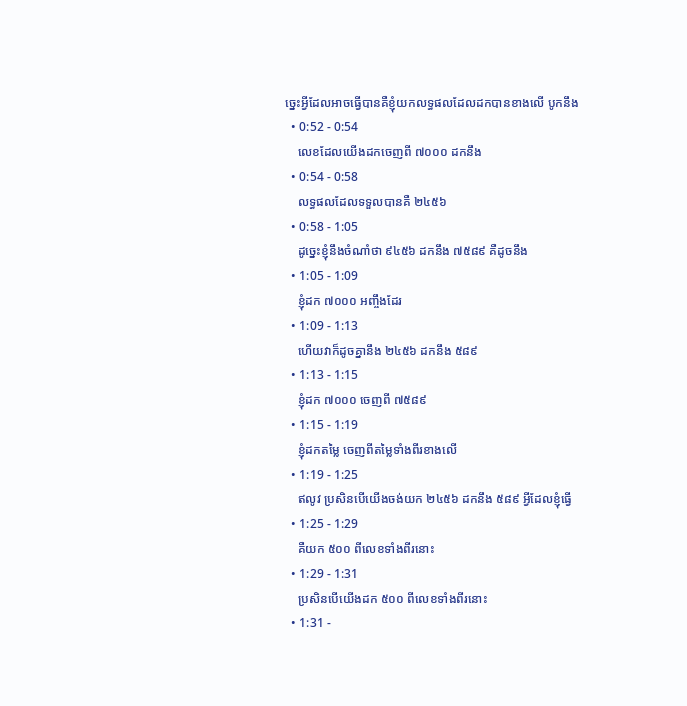ច្នេះអ្វីដែលអាចធ្វើបានគឺខ្ញុំយកលទ្ធផលដែលដកបានខាងលើ បូកនឹង
  • 0:52 - 0:54
    លេខដែលយើងដកចេញពី ៧០០០ ដកនឹង
  • 0:54 - 0:58
    លទ្ធផលដែលទទួលបានគឺ ២៤៥៦
  • 0:58 - 1:05
    ដូច្នេះខ្ញុំនឹងចំណាំថា ៩៤៥៦ ដកនឹង ៧៥៨៩ គឺដូចនឹង
  • 1:05 - 1:09
    ខ្ញុំដក ៧០០០ អញ្ចឹងដែរ
  • 1:09 - 1:13
    ហើយវាក៏ដូចគ្នានឹង ២៤៥៦ ដកនឹង ៥៨៩
  • 1:13 - 1:15
    ខ្ញុំដក ៧០០០ ចេញពី ៧៥៨៩
  • 1:15 - 1:19
    ខ្ញុំដកតម្លៃ ចេញពីតម្លៃទាំងពីរខាងលើ
  • 1:19 - 1:25
    ឥលូវ ប្រសិនបើយើងចង់យក ២៤៥៦ ដកនឹង ៥៨៩ អ្វីដែលខ្ញុំធ្វើ
  • 1:25 - 1:29
    គឺយក ៥០០ ពីលេខទាំងពីរនោះ
  • 1:29 - 1:31
    ប្រសិនបើយើងដក ៥០០ ពីលេខទាំងពីរនោះ
  • 1:31 -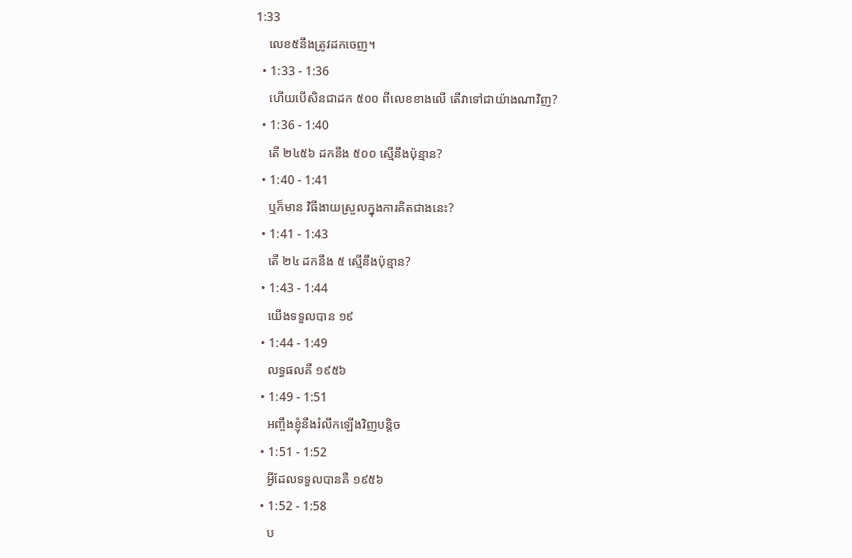1:33
    លេខ៥នឹងត្រូវដកចេញ។
  • 1:33 - 1:36
    ហើយបើសិនជាដក ៥០០ ពីលេខខាងលើ តើវាទៅជាយ៉ាងណាវិញ?
  • 1:36 - 1:40
    តើ ២៤៥៦ ដកនឹង ៥០០ ស្មើនឹងប៉ុន្មាន?
  • 1:40 - 1:41
    ឬក៏មាន វិធីងាយស្រួលក្នុងការគិតជាងនេះ?
  • 1:41 - 1:43
    តើ ២៤ ដកនឹង ៥ ស្មើនឹងប៉ុន្មាន?
  • 1:43 - 1:44
    យើងទទួលបាន ១៩
  • 1:44 - 1:49
    លទ្ធផលគឺ ១៩៥៦
  • 1:49 - 1:51
    អញ្ចឹងខ្ញុំនឹងរំលឹកឡើងវិញបន្តិច
  • 1:51 - 1:52
    អ្វីដែលទទួលបានគឺ ១៩៥៦
  • 1:52 - 1:58
    ប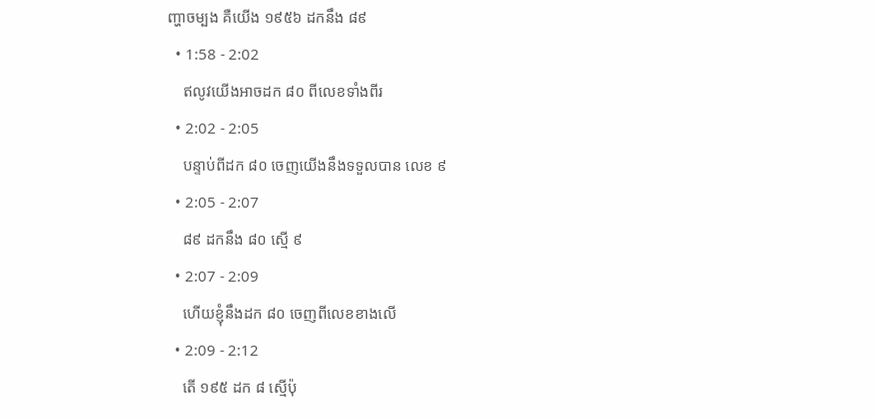ញ្ហាចម្បង គឺយើង ១៩៥៦ ដកនឹង ៨៩
  • 1:58 - 2:02
    ឥលូវយើងអាចដក ៨០ ពីលេខទាំងពីរ
  • 2:02 - 2:05
    បន្ទាប់ពីដក ៨០ ចេញយើងនឹងទទួលបាន លេខ ៩
  • 2:05 - 2:07
    ៨៩ ដកនឹង ៨០ ស្មើ ៩
  • 2:07 - 2:09
    ហើយខ្ញុំនឹងដក ៨០ ចេញពីលេខខាងលើ
  • 2:09 - 2:12
    តើ ១៩៥ ដក ៨ ស្មើប៉ុ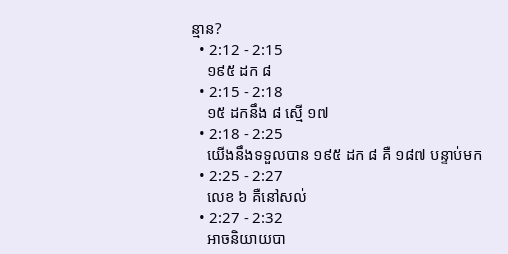ន្មាន?
  • 2:12 - 2:15
    ១៩៥ ដក ៨
  • 2:15 - 2:18
    ១៥ ដកនឹង ៨ ស្មើ ១៧
  • 2:18 - 2:25
    យើងនឹងទទួលបាន ១៩៥ ដក ៨ គឺ ១៨៧ បន្ទាប់មក
  • 2:25 - 2:27
    លេខ ៦ គឺនៅសល់
  • 2:27 - 2:32
    អាចនិយាយបា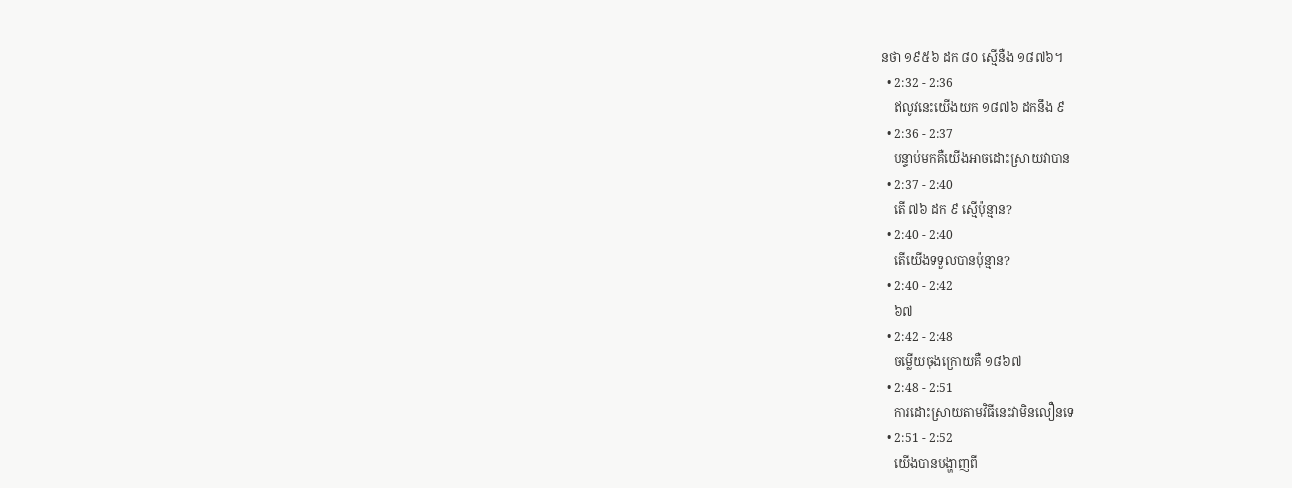នថា ១៩៥៦ ដក ៨០ ស្មើនឺង ១៨៧៦។
  • 2:32 - 2:36
    ឥលូវនេះយើងយក ១៨៧៦ ដកនឹង ៩
  • 2:36 - 2:37
    បន្ទាប់មកគឺយើងអាចដោះស្រាយវាបាន
  • 2:37 - 2:40
    តើ ៧៦ ដក ៩ ស្មើប៉ុន្មាន?
  • 2:40 - 2:40
    តើយើងទទួលបានប៉ុន្មាន?
  • 2:40 - 2:42
    ៦៧
  • 2:42 - 2:48
    ចម្លើយចុងក្រោយគឺ ១៨៦៧
  • 2:48 - 2:51
    ការដោះស្រាយតាមវិធីនេះវាមិនលឿនទេ
  • 2:51 - 2:52
    យើងបានបង្ហាញពី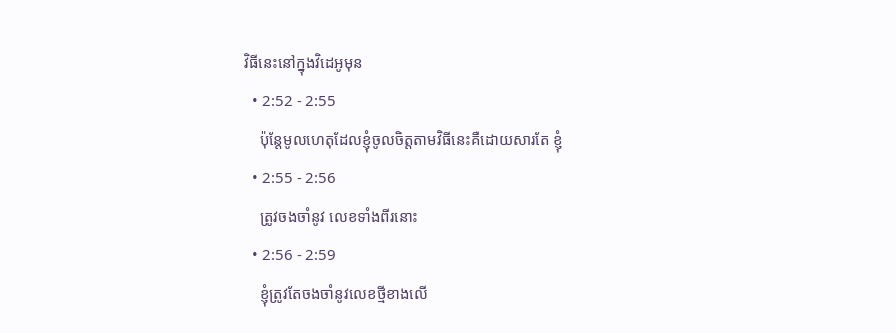វិធីនេះនៅក្នុងវិដេអូមុន
  • 2:52 - 2:55
    ប៉ុន្តែមូលហេតុដែលខ្ញុំចូលចិត្តតាមវិធីនេះគឺដោយសារតែ ខ្ញុំ
  • 2:55 - 2:56
    ត្រូវចងចាំនូវ លេខទាំងពីរនោះ
  • 2:56 - 2:59
    ខ្ញុំត្រូវតែចងចាំនូវលេខថ្មីខាងលើ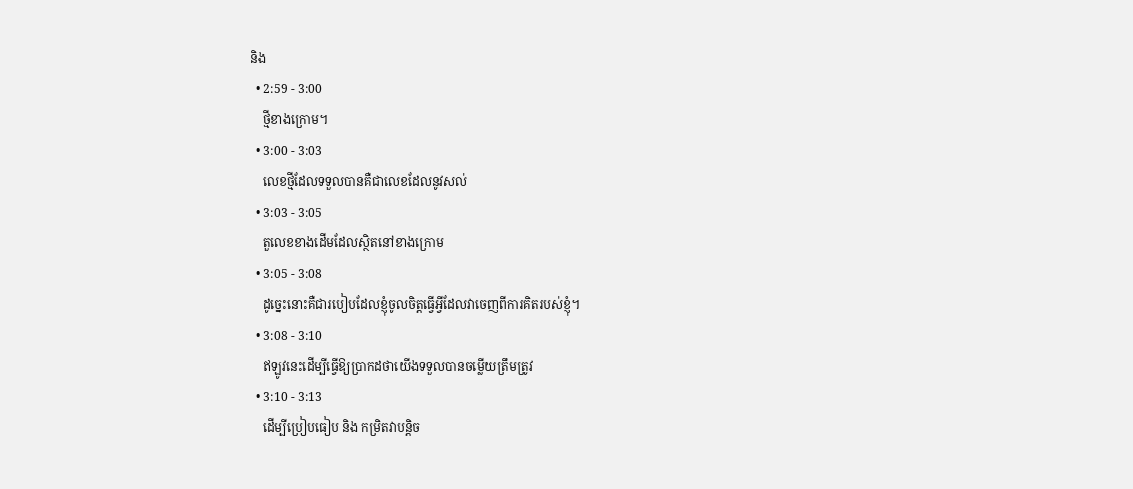និង
  • 2:59 - 3:00
    ថ្មីខាងក្រោម។
  • 3:00 - 3:03
    លេខថ្មីដែលទទួលបានគឺជាលេខដែលនូវសល់
  • 3:03 - 3:05
    តួលេខខាងដើមដែលស្ថិតនៅខាងក្រោម
  • 3:05 - 3:08
    ដូច្នេះនោះគឺជារបៀបដែលខ្ញុំចូលចិត្តធ្វើអ្វីដែលវាចេញពីការគិតរបស់ខ្ញុំ។
  • 3:08 - 3:10
    ឥឡូវនេះដើម្បីធ្វើឱ្យប្រាកដថាយើងទទួលបានចម្លើយត្រឹមត្រូវ
  • 3:10 - 3:13
    ដើម្បីប្រៀបធៀប និង កម្រិតវាបន្តិច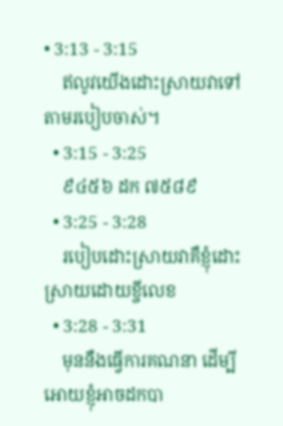• 3:13 - 3:15
    ឥលូវយើងដោះស្រាយវាទៅតាមរបៀបចាស់។
  • 3:15 - 3:25
    ៩៤៥៦ ដក ៧៥៨៩
  • 3:25 - 3:28
    របៀបដោះស្រាយវាគឺខ្ញុំដោះស្រាយដោយខ្ចីលេខ
  • 3:28 - 3:31
    មុននឺងធ្វើការគណនា ដើម្បីអោយខ្ញុំអាចដកបា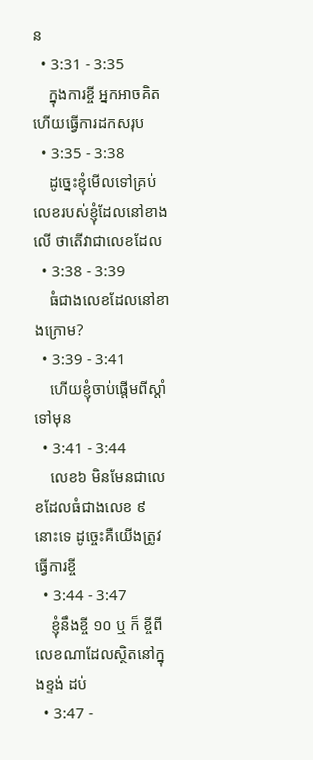ន
  • 3:31 - 3:35
    ក្នុងការខ្ចី អ្នកអាចគិត ហើយធ្វើការដកសរុប
  • 3:35 - 3:38
    ដូច្នេះខ្ញុំមើលទៅគ្រប់លេខរបស់ខ្ញុំដែលនៅខាងលើ ថាតើវាជាលេខដែល
  • 3:38 - 3:39
    ធំជាងលេខដែលនៅខាងក្រោម?
  • 3:39 - 3:41
    ហើយខ្ញុំចាប់ផ្តើមពីស្តាំទៅមុន
  • 3:41 - 3:44
    លេខ៦ មិនមែនជាលេខដែលធំជាងលេខ ៩ នោះទេ ដូច្ចេះគឺយើងត្រូវធ្វើការខ្ចី
  • 3:44 - 3:47
    ខ្ញុំនឹងខ្ចី ១០ ឬ ក៏ ខ្ចីពីលេខណាដែលស្ថិតនៅក្នុងខ្ទង់ ដប់
  • 3:47 -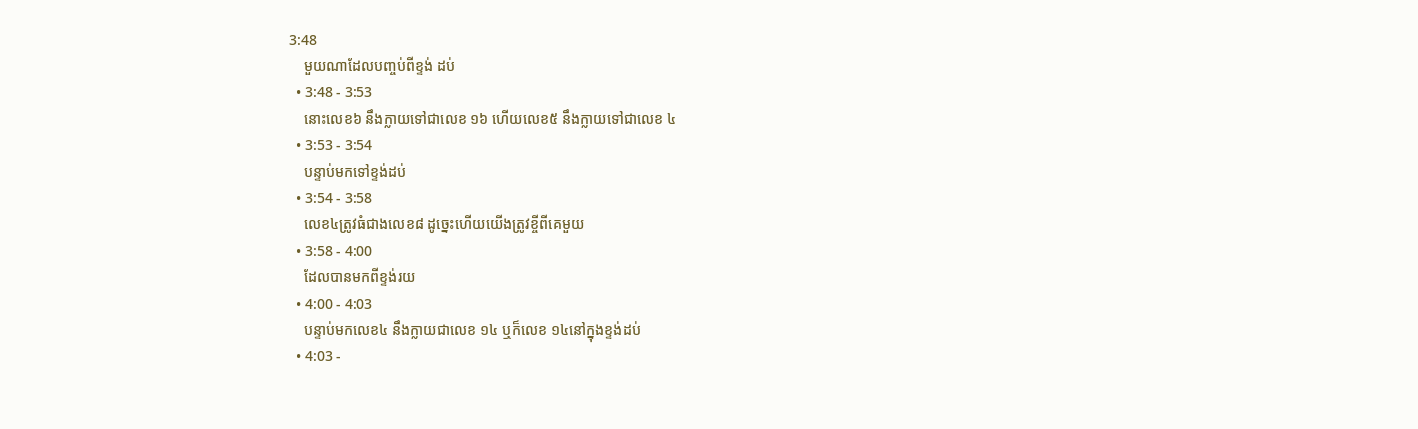3:48
    មួយណាដែលបញ្ចប់ពីខ្ទង់ ដប់
  • 3:48 - 3:53
    នោះលេខ៦ នឹងក្លាយទៅជាលេខ ១៦ ហើយលេខ៥ នឹងក្លាយទៅជាលេខ ៤
  • 3:53 - 3:54
    បន្ទាប់មកទៅខ្ទង់ដប់
  • 3:54 - 3:58
    លេខ៤ត្រូវធំជាងលេខ៨ ដូច្នេះហើយយើងត្រូវខ្ចីពីគេមួយ
  • 3:58 - 4:00
    ដែលបានមកពីខ្ទង់រយ
  • 4:00 - 4:03
    បន្ទាប់មកលេខ៤ នឹងក្លាយជាលេខ ១៤ ឬក៏លេខ ១៤នៅក្នុងខ្ទង់ដប់
  • 4:03 -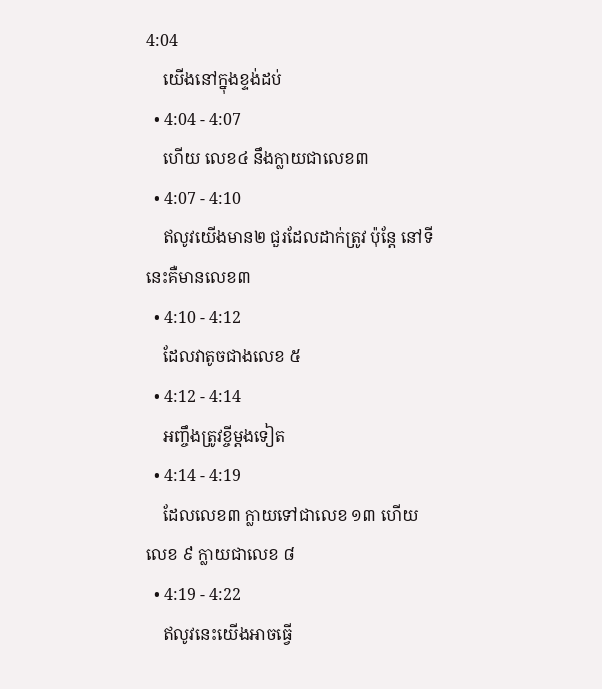4:04
    យើងនៅក្នុងខ្ទង់ដប់
  • 4:04 - 4:07
    ហើយ លេខ៤ នឹងក្លាយជាលេខ៣
  • 4:07 - 4:10
    ឥលូវយើងមាន២ ជួរដែលដាក់ត្រូវ ប៉ុន្តែ នៅទីនេះគឺមានលេខ៣
  • 4:10 - 4:12
    ដែលវាតូចជាងលេខ ៥
  • 4:12 - 4:14
    អញ្ចឹងត្រូវខ្ចីម្តងទៀត
  • 4:14 - 4:19
    ដែលលេខ៣ ក្លាយទៅជាលេខ ១៣ ហើយ លេខ ៩ ក្លាយជាលេខ ៨
  • 4:19 - 4:22
    ឥលូវនេះយើងអាចធ្វើ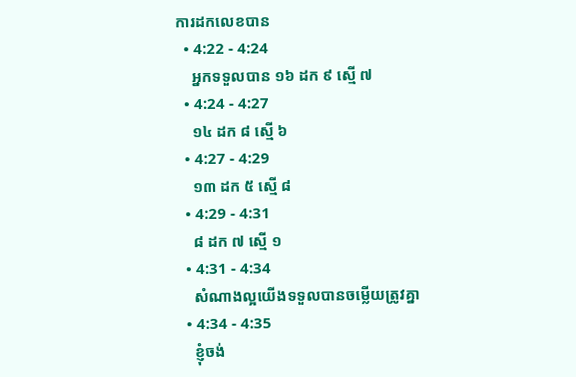ការដកលេខបាន
  • 4:22 - 4:24
    អ្នកទទួលបាន ១៦ ដក ៩ ស្មើ ៧
  • 4:24 - 4:27
    ១៤ ដក ៨ ស្មើ ៦
  • 4:27 - 4:29
    ១៣ ដក ៥ ស្មើ ៨
  • 4:29 - 4:31
    ៨ ដក ៧ ស្មើ ១
  • 4:31 - 4:34
    សំណាងល្អយើងទទួលបានចម្លើយត្រូវគ្នា
  • 4:34 - 4:35
    ខ្ញុំចង់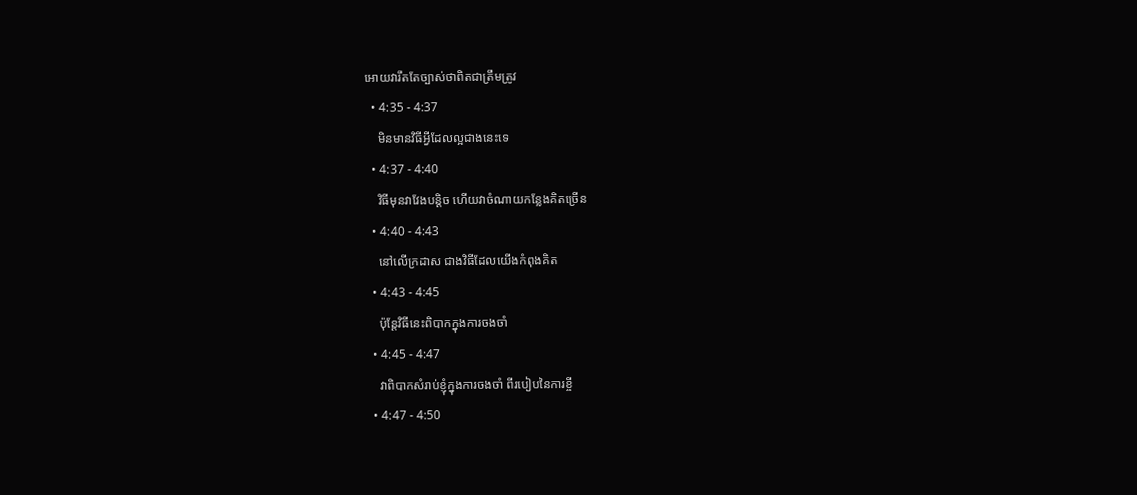អោយវារឹតតែច្បាស់ថាពិតជាត្រឹមត្រូវ
  • 4:35 - 4:37
    មិនមានវិធីអ្វីដែលល្អជាងនេះទេ
  • 4:37 - 4:40
    វិធីមុនវាវែងបន្តិច ហើយវាចំណាយកន្លែងគិតច្រើន
  • 4:40 - 4:43
    នៅលើក្រដាស ជាងវិធីដែលយើងកំពុងគិត
  • 4:43 - 4:45
    ប៉ុន្តែវិធីនេះពិបាកក្នុងការចងចាំ
  • 4:45 - 4:47
    វាពិបាកសំរាប់ខ្ញុំក្នុងការចងចាំ ពីរបៀបនៃការខ្ចី
  • 4:47 - 4:50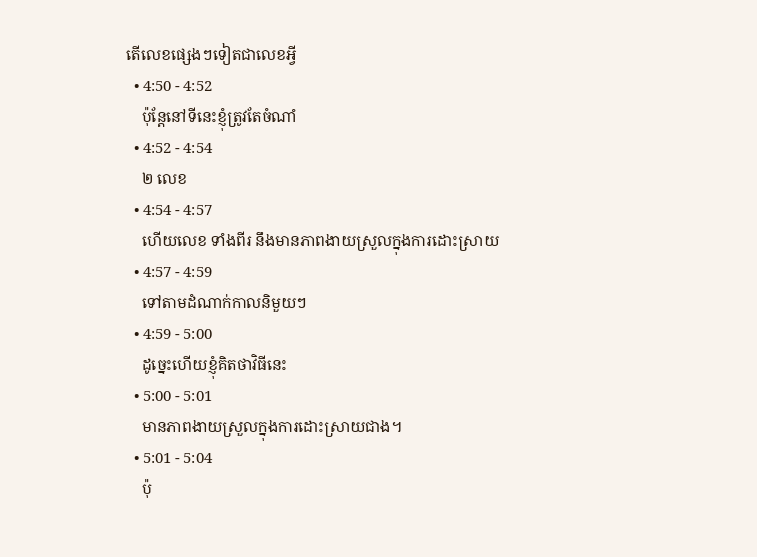តើលេខផ្សេងៗទៀតជាលេខអ្វី
  • 4:50 - 4:52
    ប៉ុន្តែនៅទីនេះខ្ញុំត្រូវតែចំណាំ
  • 4:52 - 4:54
    ២ លេខ
  • 4:54 - 4:57
    ហើយលេខ ទាំងពីរ នឹងមានភាពងាយស្រួលក្នុងការដោះស្រាយ
  • 4:57 - 4:59
    ទៅតាមដំណាក់កាលនិមួយៗ
  • 4:59 - 5:00
    ដូច្នេះហើយខ្ញុំគិតថាវិធីនេះ
  • 5:00 - 5:01
    មានភាពងាយស្រួលក្នុងការដោះស្រាយជាង។
  • 5:01 - 5:04
    ប៉ុ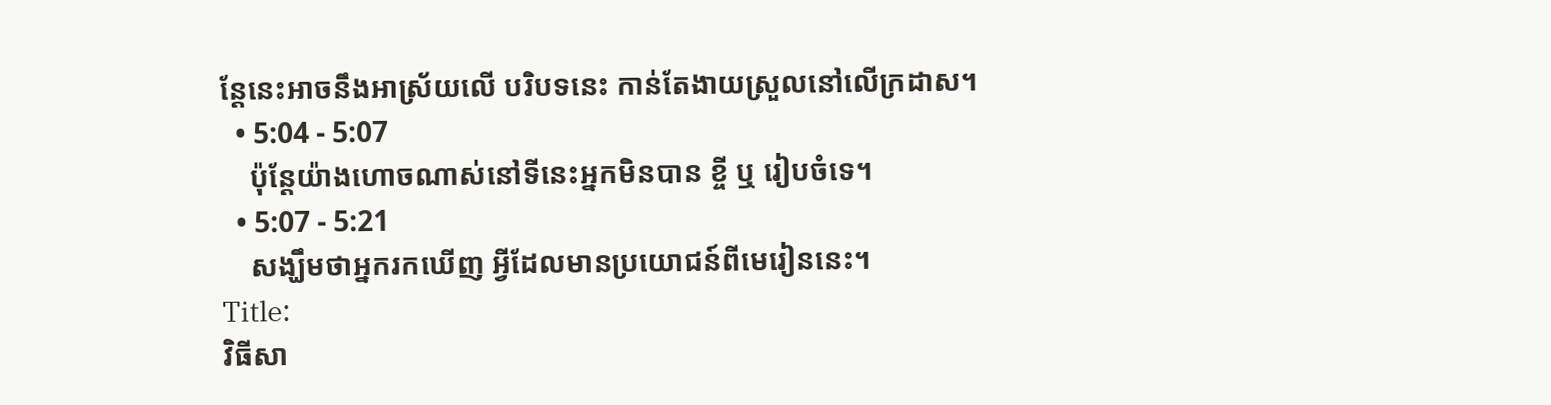ន្តែនេះអាចនឹងអាស្រ័យលើ បរិបទនេះ កាន់តែងាយស្រួលនៅលើក្រដាស។
  • 5:04 - 5:07
    ប៉ុន្តែយ៉ាងហោចណាស់នៅទីនេះអ្នកមិនបាន ខ្ចី ឬ រៀបចំទេ។
  • 5:07 - 5:21
    សង្ឃឹមថាអ្នករកឃើញ អ្វីដែលមានប្រយោជន៍ពីមេរៀននេះ។
Title:
វិធីសា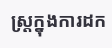ស្រ្តក្នុងការដក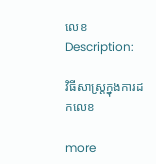លេខ
Description:

វិធីសាស្រ្តក្នុងការដកលេខ

more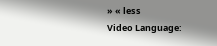» « less
Video Language: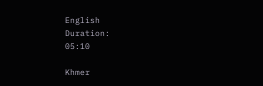English
Duration:
05:10

Khmer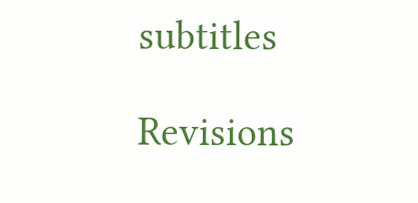subtitles

Revisions